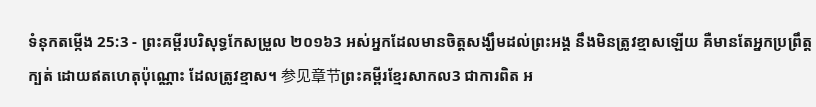ទំនុកតម្កើង 25:3 - ព្រះគម្ពីរបរិសុទ្ធកែសម្រួល ២០១៦3 អស់អ្នកដែលមានចិត្តសង្ឃឹមដល់ព្រះអង្គ នឹងមិនត្រូវខ្មាសឡើយ គឺមានតែអ្នកប្រព្រឹត្តក្បត់ ដោយឥតហេតុប៉ុណ្ណោះ ដែលត្រូវខ្មាស។ 参见章节ព្រះគម្ពីរខ្មែរសាកល3 ជាការពិត អ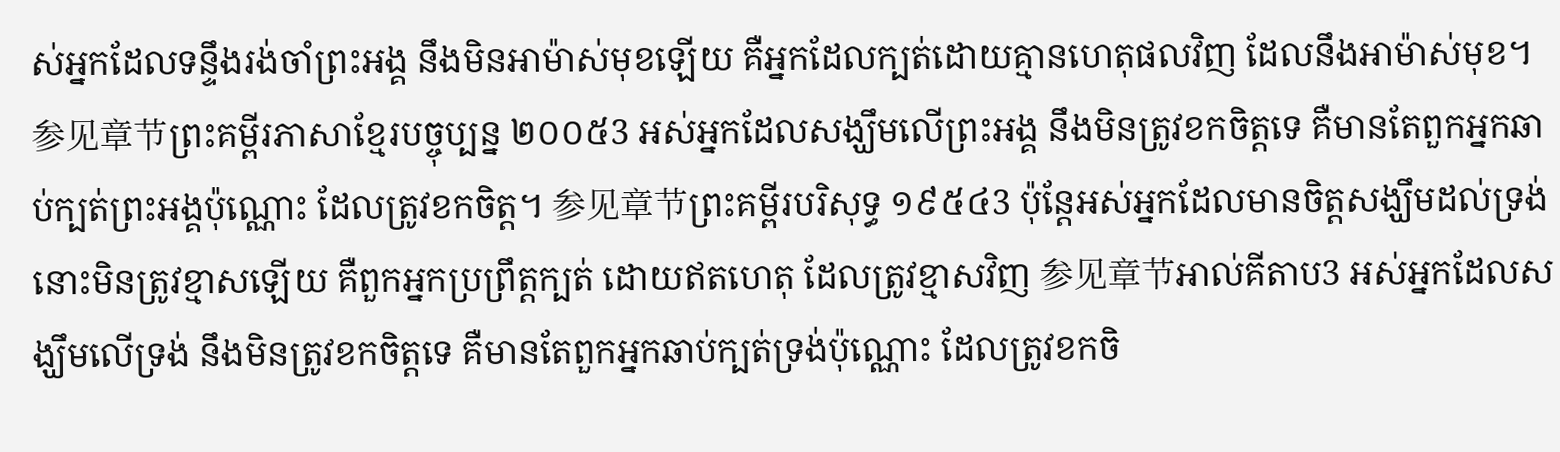ស់អ្នកដែលទន្ទឹងរង់ចាំព្រះអង្គ នឹងមិនអាម៉ាស់មុខឡើយ គឺអ្នកដែលក្បត់ដោយគ្មានហេតុផលវិញ ដែលនឹងអាម៉ាស់មុខ។ 参见章节ព្រះគម្ពីរភាសាខ្មែរបច្ចុប្បន្ន ២០០៥3 អស់អ្នកដែលសង្ឃឹមលើព្រះអង្គ នឹងមិនត្រូវខកចិត្តទេ គឺមានតែពួកអ្នកឆាប់ក្បត់ព្រះអង្គប៉ុណ្ណោះ ដែលត្រូវខកចិត្ត។ 参见章节ព្រះគម្ពីរបរិសុទ្ធ ១៩៥៤3 ប៉ុន្តែអស់អ្នកដែលមានចិត្តសង្ឃឹមដល់ទ្រង់ នោះមិនត្រូវខ្មាសឡើយ គឺពួកអ្នកប្រព្រឹត្តក្បត់ ដោយឥតហេតុ ដែលត្រូវខ្មាសវិញ 参见章节អាល់គីតាប3 អស់អ្នកដែលសង្ឃឹមលើទ្រង់ នឹងមិនត្រូវខកចិត្តទេ គឺមានតែពួកអ្នកឆាប់ក្បត់ទ្រង់ប៉ុណ្ណោះ ដែលត្រូវខកចិ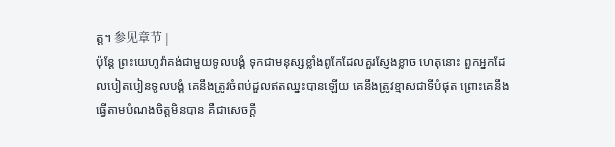ត្ត។ 参见章节 |
ប៉ុន្តែ ព្រះយេហូវ៉ាគង់ជាមួយទូលបង្គំ ទុកជាមនុស្សខ្លាំងពូកែដែលគួរស្ញែងខ្លាច ហេតុនោះ ពួកអ្នកដែលបៀតបៀនទូលបង្គំ គេនឹងត្រូវចំពប់ដួលឥតឈ្នះបានឡើយ គេនឹងត្រូវខ្មាសជាទីបំផុត ព្រោះគេនឹងធ្វើតាមបំណងចិត្តមិនបាន គឺជាសេចក្ដី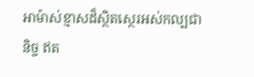អាម៉ាស់ខ្មាសដ៏ស្ថិតស្ថេរអស់កល្បជានិច្ច ឥត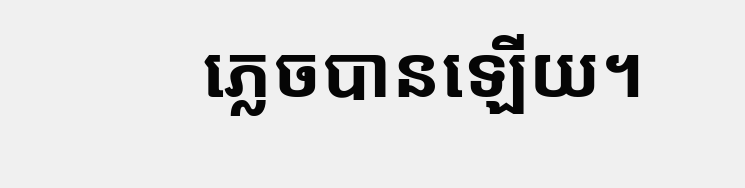ភ្លេចបានឡើយ។